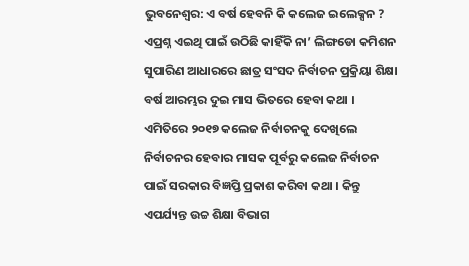ଭୁବନେଶ୍ଵର: ଏ ବର୍ଷ ହେବନି କି କଲେଜ ଇଲେକ୍ସନ ? ଏପ୍ରଶ୍ନ ଏଇଥି ପାଇଁ ଉଠିଛି କାହିଁକି ନା’ ଲିଙ୍ଗଡୋ କମିଶନ ସୁପାରିଣ ଆଧାରରେ ଛାତ୍ର ସଂସଦ ନିର୍ବାଚନ ପ୍ରକ୍ରିୟା ଶିକ୍ଷା ବର୍ଷ ଆରମ୍ଭର ଦୁଇ ମାସ ଭିତରେ ହେବା କଥା । ଏମିତିରେ ୨୦୧୭ କଲେଜ ନିର୍ବାଚନକୁ ଦେଖିଲେ ନିର୍ବାଚନର ହେବାର ମାସକ ପୂର୍ବରୁ କଲେଜ ନିର୍ବାଚନ ପାଇଁ ସରକାର ବିଜ୍ଞପ୍ତି ପ୍ରକାଶ କରିବା କଥା । କିନ୍ତୁ ଏପର୍ଯ୍ୟନ୍ତ ଉଚ୍ଚ ଶିକ୍ଷା ବିଭାଗ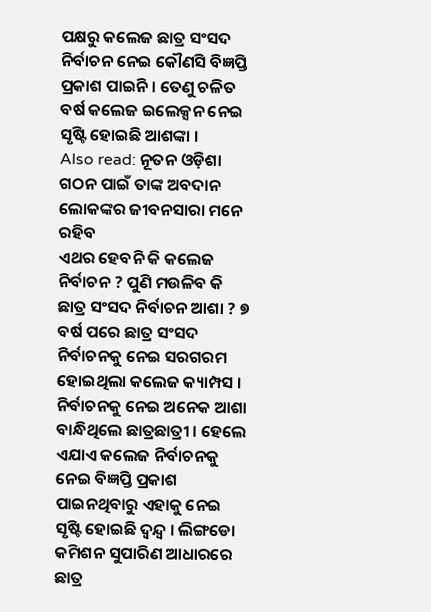ପକ୍ଷରୁ କଲେଜ ଛାତ୍ର ସଂସଦ ନିର୍ବାଚନ ନେଇ କୌଣସି ବିଜ୍ଞପ୍ତି ପ୍ରକାଶ ପାଇନି । ତେଣୁ ଚଳିତ ବର୍ଷ କଲେଜ ଇଲେକ୍ସନ ନେଇ ସୃଷ୍ଟି ହୋଇଛି ଆଶଙ୍କା ।
Also read: ନୂତନ ଓଡ଼ିଶା ଗଠନ ପାଇଁ ତାଙ୍କ ଅବଦାନ ଲୋକଙ୍କର ଜୀବନସାରା ମନେ ରହିବ
ଏଥର ହେବନି କି କଲେଜ ନିର୍ବାଚନ ? ପୁଣି ମଉଳିବ କି ଛାତ୍ର ସଂସଦ ନିର୍ବାଚନ ଆଶା ? ୭ ବର୍ଷ ପରେ ଛାତ୍ର ସଂସଦ ନିର୍ବାଚନକୁ ନେଇ ସରଗରମ ହୋଇଥିଲା କଲେଜ କ୍ୟାମ୍ପସ । ନିର୍ବାଚନକୁ ନେଇ ଅନେକ ଆଶା ବାନ୍ଧିଥିଲେ ଛାତ୍ରଛାତ୍ରୀ । ହେଲେ ଏଯାଏ କଲେଜ ନିର୍ବାଚନକୁ ନେଇ ବିଜ୍ଞପ୍ତି ପ୍ରକାଶ ପାଇନଥିବାରୁ ଏହାକୁ ନେଇ ସୃଷ୍ଟି ହୋଇଛି ଦ୍ବନ୍ଦ୍ବ । ଲିଙ୍ଗଡୋ କମିଶନ ସୁପାରିଣ ଆଧାରରେ ଛାତ୍ର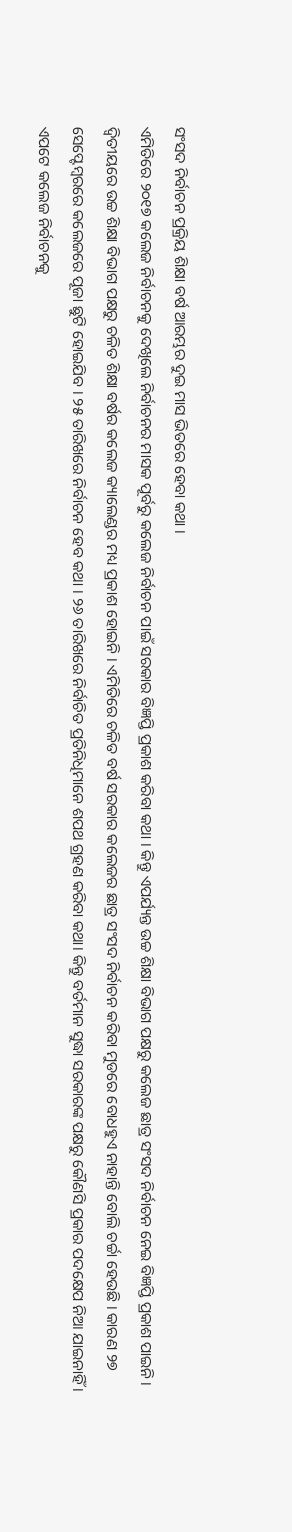ସଂସଦ ନିର୍ବାଚନ ପ୍ରକ୍ରିୟ ଶିକ୍ଷା ବର୍ଷ ଆରମ୍ଭର ଦୁଇ ମାସ ଭିତରେ ହେବା କଥା ।
ଏମିତିରେ ୨୦୧୭ କଲେଜ ନିର୍ବାଚନକୁ ଦେଖିଲେ ନିର୍ବାଚନର ମାସକ ପୂର୍ବରୁ କଲେଜ ନିର୍ବାଚନ ପାଇଁ ସରକାର ବିଜ୍ଞପ୍ତି ପ୍ରକାଶ କରିବା କଥା । କିନ୍ତୁ ଏପର୍ଯ୍ୟନ୍ତ ଉଚ୍ଚ ଶିକ୍ଷା ବିଭାଗ ପକ୍ଷରୁ କଲେଜ ଛାତ୍ର ସଂସଦ ନିର୍ବାଚନ ନେଇ ବିଜ୍ଞପ୍ତି ପ୍ରକାଶ ପାଇନି। ଦ୍ବିତୀୟରେ ଉଚ୍ଚ ଶିକ୍ଷା ବିଭାଗ ପକ୍ଷରୁ ଚଳିତ ଶିକ୍ଷା ବର୍ଷର କଲେଜ କ୍ୟାଲେଣ୍ଡର ମଧ୍ୟ ପ୍ରକାଶ ହୋଇନି । ଏମିତିରେ ଚଳିତ ବର୍ଷ ସରକାର କଲେଜର ଛାତ୍ର ସଂସଦ ନିର୍ବାଚନ କରିବା ମୁଡରେ ବୋଧହୁଏ ନାହାନ୍ତି ବୋଲି ଚର୍ଚ୍ଚା ହେଉଛି । କାରଣ ୨୭ ସେପ୍ଟେମ୍ବରରେ କଲେଜରେ ପୂଜା ଛୁଟି ହୋଇଯିବ । ୨୫ ତାରିଖରେ ନିର୍ବାଚନ ହେବ କଥା । ୨୬ ତାରିଖରେ ନିର୍ବାଚିତ ପ୍ରତିନିଧିମାନେ ଶପଥ ଗ୍ରହଣ କରିବା କଥା। କିନ୍ତୁ ବର୍ତମାନ ସୁଦ୍ଧା ସରକାରଙ୍କ ପକ୍ଷରୁ କୌଣସି ପ୍ରକାର ପଦକ୍ଷେପ ନିଆ ଯାଇନାହିଁ ।
ଏପଟେ କଲେଜ ନିର୍ବାଚନକୁ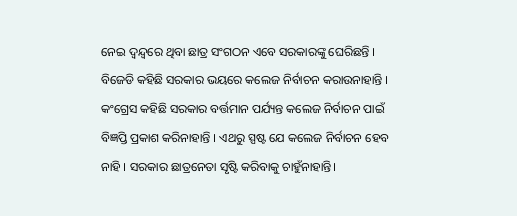ନେଇ ଦ୍ବନ୍ଦ୍ବରେ ଥିବା ଛାତ୍ର ସଂଗଠନ ଏବେ ସରକାରଙ୍କୁ ଘେରିଛନ୍ତି । ବିଜେଡି କହିଛି ସରକାର ଭୟରେ କଲେଜ ନିର୍ବାଚନ କରାଉନାହାନ୍ତି । କଂଗ୍ରେସ କହିଛି ସରକାର ବର୍ତ୍ତମାନ ପର୍ଯ୍ୟନ୍ତ କଲେଜ ନିର୍ବାଚନ ପାଇଁ ବିଜ୍ଞପ୍ତି ପ୍ରକାଶ କରିନାହାନ୍ତି । ଏଥରୁ ସ୍ପଷ୍ଟ ଯେ କଲେଜ ନିର୍ବାଚନ ହେବ ନାହି । ସରକାର ଛାତ୍ରନେତା ସୃଷ୍ଟି କରିବାକୁ ଚାହୁଁନାହାନ୍ତି।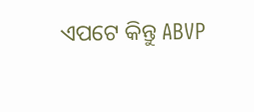ଏପଟେ କିନ୍ତୁ ABVP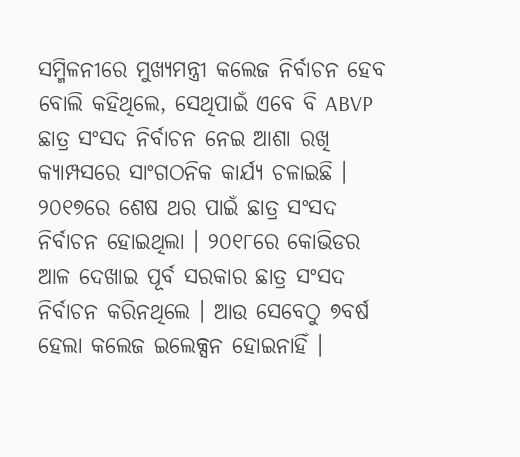ସମ୍ମିଳନୀରେ ମୁଖ୍ୟମନ୍ତ୍ରୀ କଲେଜ ନିର୍ବାଚନ ହେବ ବୋଲି କହିଥିଲେ, ସେଥିପାଇଁ ଏବେ ବି ABVP ଛାତ୍ର ସଂସଦ ନିର୍ବାଚନ ନେଇ ଆଶା ରଖି କ୍ୟାମ୍ପସରେ ସାଂଗଠନିକ କାର୍ଯ୍ୟ ଚଳାଇଛି । ୨୦୧୭ରେ ଶେଷ ଥର ପାଇଁ ଛାତ୍ର ସଂସଦ ନିର୍ବାଚନ ହୋଇଥିଲା । ୨୦୧୮ରେ କୋଭିଡର ଆଳ ଦେଖାଇ ପୂର୍ବ ସରକାର ଛାତ୍ର ସଂସଦ ନିର୍ବାଚନ କରିନଥିଲେ । ଆଉ ସେବେଠୁ ୭ବର୍ଷ ହେଲା କଲେଜ ଇଲେକ୍ସନ ହୋଇନାହିଁ ।